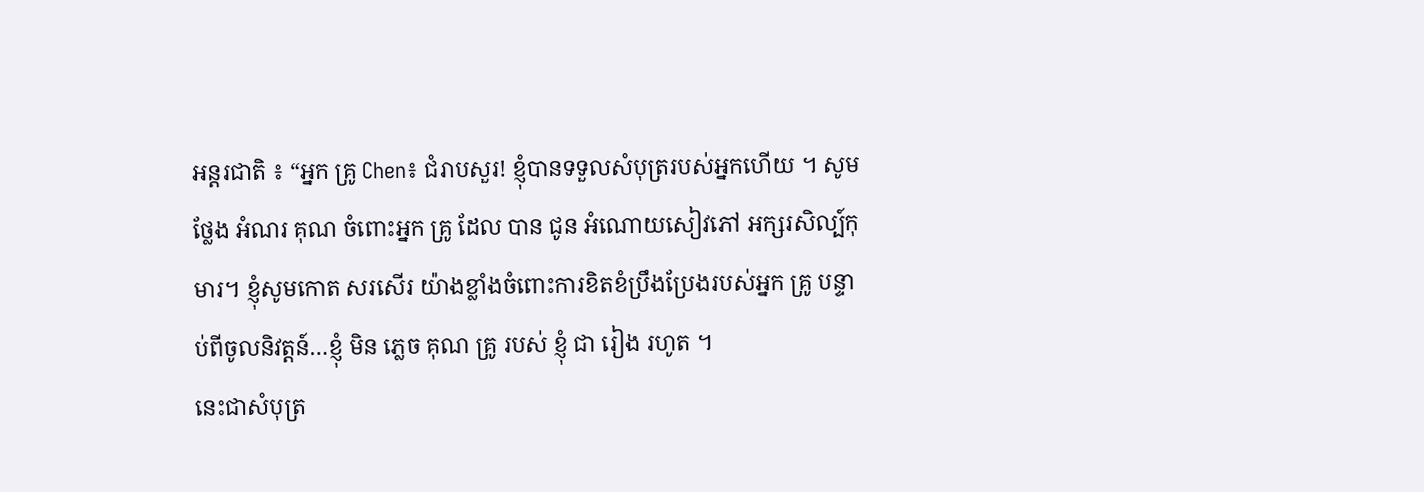អន្តរជាតិ ៖ “អ្នក គ្រូ Chen៖ ជំរាបសួរ! ខ្ញុំបានទទួលសំបុត្ររបស់អ្នកហើយ ។ សូម ថ្លែង អំណរ គុណ ចំពោះអ្នក គ្រូ ដែល បាន ជូន អំណោយសៀវភៅ អក្សរសិល្ប៍កុមារ។ ខ្ញុំសូមកោត សរសើរ យ៉ាងខ្លាំងចំពោះការខិតខំប្រឹងប្រែងរបស់អ្នក គ្រូ បន្ទាប់ពីចូលនិវត្តន៍…ខ្ញុំ មិន ភ្លេច គុណ គ្រូ របស់ ខ្ញុំ ជា រៀង រហូត ។
នេះជាសំបុត្រ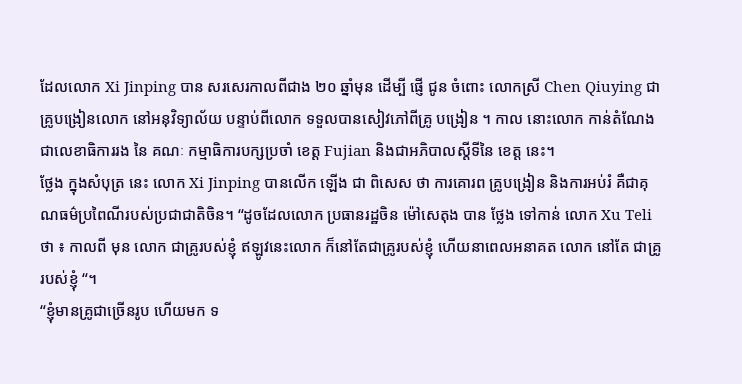ដែលលោក Xi Jinping បាន សរសេរកាលពីជាង ២០ ឆ្នាំមុន ដើម្បី ផ្ញើ ជូន ចំពោះ លោកស្រី Chen Qiuying ជា គ្រូបង្រៀនលោក នៅអនុវិទ្យាល័យ បន្ទាប់ពីលោក ទទួលបានសៀវភៅពីគ្រូ បង្រៀន ។ កាល នោះលោក កាន់តំណែង ជាលេខាធិការរង នៃ គណៈ កម្មាធិការបក្សប្រចាំ ខេត្ត Fujian និងជាអភិបាលស្តីទីនៃ ខេត្ត នេះ។
ថ្លែង ក្នុងសំបុត្រ នេះ លោក Xi Jinping បានលើក ឡើង ជា ពិសេស ថា ការគោរព គ្រូបង្រៀន និងការអប់រំ គឺជាគុណធម៌ប្រពៃណីរបស់ប្រជាជាតិចិន។ “ដូចដែលលោក ប្រធានរដ្ឋចិន ម៉ៅសេតុង បាន ថ្លែង ទៅកាន់ លោក Xu Teli ថា ៖ កាលពី មុន លោក ជាគ្រូរបស់ខ្ញុំ ឥឡូវនេះលោក ក៏នៅតែជាគ្រូរបស់ខ្ញុំ ហើយនាពេលអនាគត លោក នៅតែ ជាគ្រូរបស់ខ្ញុំ “។
“ខ្ញុំមានគ្រូជាច្រើនរូប ហើយមក ទ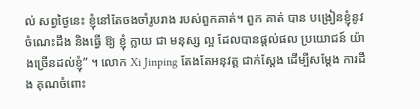ល់ សព្វថ្ងៃនេះ ខ្ញុំនៅតែចងចាំរូបរាង របស់ពួកគាត់។ ពួក គាត់ បាន បង្រៀនខ្ញុំនូវចំណេះដឹង និងធ្វើ ឱ្យ ខ្ញុំ ក្លាយ ជា មនុស្ស ល្អ ដែលបានផ្តល់ផល ប្រយោជន៍ យ៉ាងច្រើនដល់ខ្ញុំ” ។ លោក Xi Jinping តែងតែអនុវត្ត ជាក់ស្តែង ដើម្បីសម្តែង ការដឹង គុណចំពោះ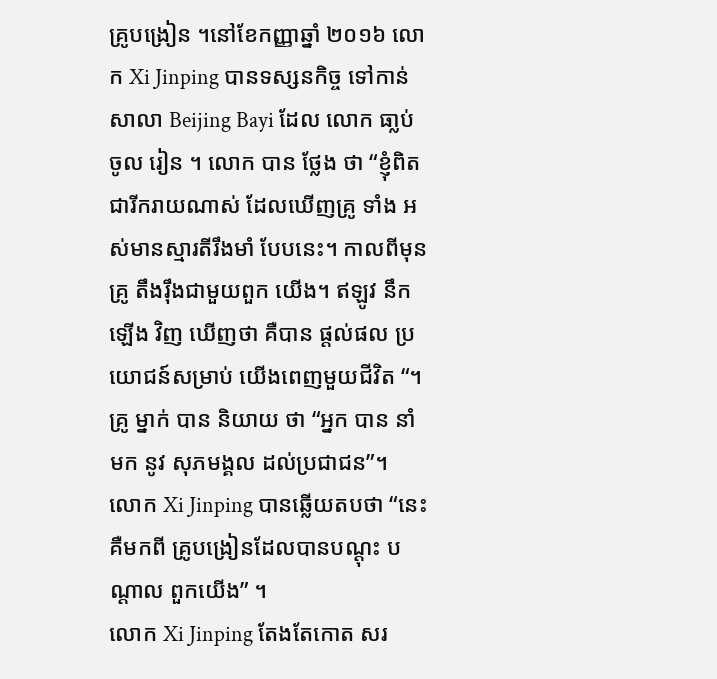គ្រូបង្រៀន ។នៅខែកញ្ញាឆ្នាំ ២០១៦ លោក Xi Jinping បានទស្សនកិច្ច ទៅកាន់ សាលា Beijing Bayi ដែល លោក ធា្លប់ ចូល រៀន ។ លោក បាន ថ្លែង ថា “ខ្ញុំពិតជារីករាយណាស់ ដែលឃើញគ្រូ ទាំង អស់មានស្មារតីរឹងមាំ បែបនេះ។ កាលពីមុន គ្រូ តឹងរ៉ឹងជាមួយពួក យើង។ ឥឡូវ នឹក ឡើង វិញ ឃើញថា គឺបាន ផ្តល់ផល ប្រយោជន៍សម្រាប់ យើងពេញមួយជីវិត “។
គ្រូ ម្នាក់ បាន និយាយ ថា “អ្នក បាន នាំ មក នូវ សុភមង្គល ដល់ប្រជាជន”។
លោក Xi Jinping បានឆ្លើយតបថា “នេះគឺមកពី គ្រូបង្រៀនដែលបានបណ្តុះ បណ្តាល ពួកយើង” ។
លោក Xi Jinping តែងតែកោត សរ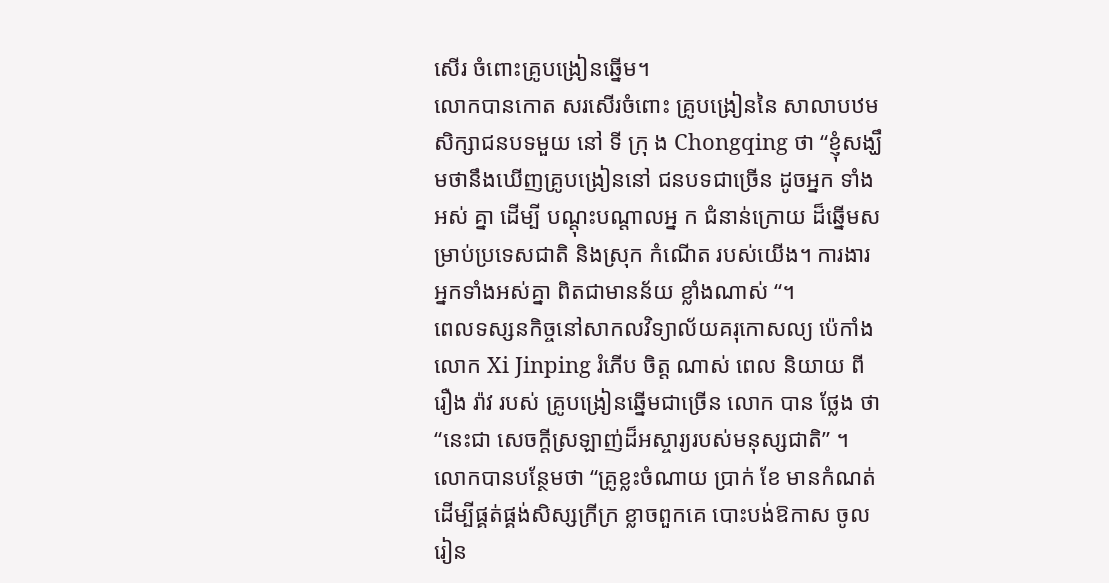សើរ ចំពោះគ្រូបង្រៀនឆ្នើម។
លោកបានកោត សរសើរចំពោះ គ្រូបង្រៀននៃ សាលាបឋមសិក្សាជនបទមួយ នៅ ទី ក្រុ ង Chongqing ថា “ខ្ញុំសង្ឃឹមថានឹងឃើញគ្រូបង្រៀននៅ ជនបទជាច្រើន ដូចអ្នក ទាំង អស់ គ្នា ដើម្បី បណ្តុះបណ្តាលអ្ន ក ជំនាន់ក្រោយ ដ៏ឆ្នើមសម្រាប់ប្រទេសជាតិ និងស្រុក កំណើត របស់យើង។ ការងារអ្នកទាំងអស់គ្នា ពិតជាមានន័យ ខ្លាំងណាស់ “។
ពេលទស្សនកិច្ចនៅសាកលវិទ្យាល័យគរុកោសល្យ ប៉េកាំង លោក Xi Jinping រំភើប ចិត្ត ណាស់ ពេល និយាយ ពី រឿង រ៉ាវ របស់ គ្រូបង្រៀនឆ្នើមជាច្រើន លោក បាន ថ្លែង ថា “នេះជា សេចក្តីស្រឡាញ់ដ៏អស្ចារ្យរបស់មនុស្សជាតិ” ។ លោកបានបន្ថែមថា “គ្រូខ្លះចំណាយ ប្រាក់ ខែ មានកំណត់ ដើម្បីផ្គត់ផ្គង់សិស្សក្រីក្រ ខ្លាចពួកគេ បោះបង់ឱកាស ចូល រៀន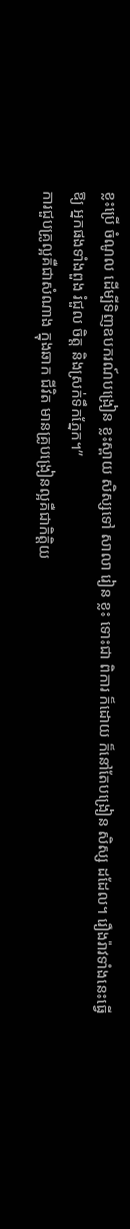ខ្លះប្រើ ចំណូល ដើម្បីទិញឧបករណ៍បង្រៀន ខ្លះស្ពាយ សិស្សទៅ សាលា រៀន ខ្លះ ទោះជា ពិការ ក៏ដោយ ក៏នៅតែបង្រៀន សិស្ស ដដែល។ រឿងរ៉ាវទាំងនេះធ្វើ ឱ្យ អ្នកផងទាំងពួង រំជួល ចិត្ត និងស្រក់ទឹកភ្នែក។”
ការជួបគ្រូល្អគឺជាសំណាង ក្នុងឆាក ជីវិត មានគ្រូបង្រៀនល្អគឺជាកិត្តិយ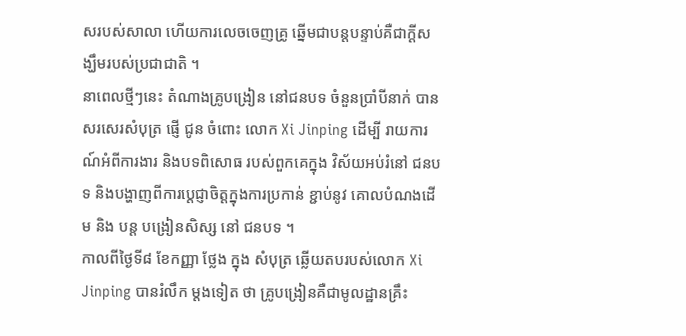សរបស់សាលា ហើយការលេចចេញគ្រូ ឆ្នើមជាបន្តបន្ទាប់គឺជាក្តីសង្ឃឹមរបស់ប្រជាជាតិ ។
នាពេលថ្មីៗនេះ តំណាងគ្រូបង្រៀន នៅជនបទ ចំនួនប្រាំបីនាក់ បានសរសេរសំបុត្រ ផ្ញើ ជូន ចំពោះ លោក Xi Jinping ដើម្បី រាយការណ៍អំពីការងារ និងបទពិសោធ របស់ពួកគេក្នុង វិស័យអប់រំនៅ ជនបទ និងបង្ហាញពីការប្តេជ្ញាចិត្តក្នុងការប្រកាន់ ខ្ជាប់នូវ គោលបំណងដើម និង បន្ត បង្រៀនសិស្ស នៅ ជនបទ ។
កាលពីថ្ងៃទី៨ ខែកញ្ញា ថ្លែង ក្នុង សំបុត្រ ឆ្លើយតបរបស់លោក Xi Jinping បានរំលឹក ម្តងទៀត ថា គ្រូបង្រៀនគឺជាមូលដ្ឋានគ្រឹះ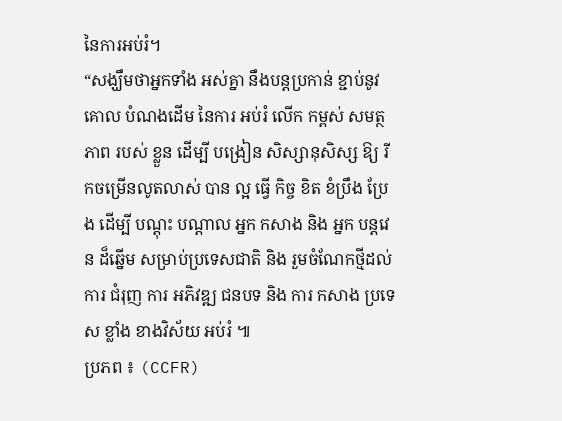នៃការអប់រំ។
“សង្ឃឹមថាអ្នកទាំង អស់គ្នា នឹងបន្តប្រកាន់ ខ្ជាប់នូវគោល បំណងដើម នៃការ អប់រំ លើក កម្ពស់ សមត្ថភាព របស់ ខ្លួន ដើម្បី បង្រៀន សិស្សានុសិស្ស ឱ្យ រីកចម្រើនលូតលាស់ បាន ល្អ ធ្វើ កិច្ច ខិត ខំប្រឹង ប្រែង ដើម្បី បណ្តុះ បណ្តាល អ្នក កសាង និង អ្នក បន្តវេន ដ៏ឆ្នើម សម្រាប់ប្រទេសជាតិ និង រួមចំណែកថ្មីដល់ ការ ជំរុញ ការ អភិវឌ្ឍ ជនបទ និង ការ កសាង ប្រទេស ខ្លាំង ខាងវិស័យ អប់រំ ៕
ប្រភព ៖ (CCFR)